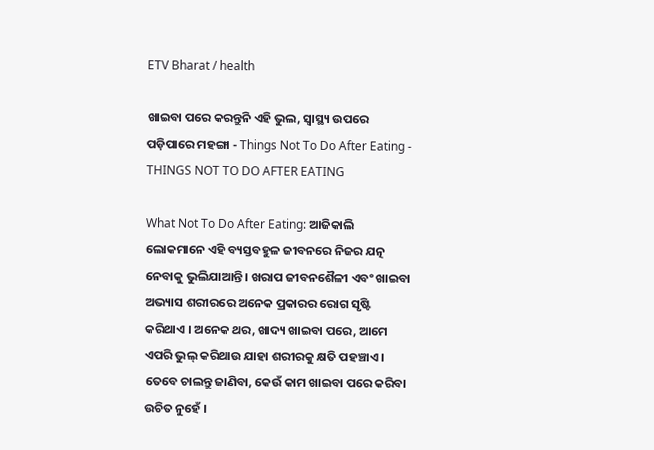ETV Bharat / health

ଖାଇବା ପରେ କରନ୍ତୁନି ଏହି ଭୁଲ, ସ୍ୱାସ୍ଥ୍ୟ ଉପରେ ପଡ଼ିପାରେ ମହଙ୍ଗା - Things Not To Do After Eating - THINGS NOT TO DO AFTER EATING

What Not To Do After Eating: ଆଜିକାଲି ଲୋକମାନେ ଏହି ବ୍ୟସ୍ତବହୁଳ ଜୀବନରେ ନିଜର ଯତ୍ନ ନେବାକୁ ଭୁଲିଯାଆନ୍ତି । ଖରାପ ଜୀବନଶୈଳୀ ଏବଂ ଖାଇବା ଅଭ୍ୟାସ ଶରୀରରେ ଅନେକ ପ୍ରକାରର ରୋଗ ସୃଷ୍ଟି କରିଥାଏ । ଅନେକ ଥର, ଖାଦ୍ୟ ଖାଇବା ପରେ, ଆମେ ଏପରି ଭୁଲ୍ କରିଥାଉ ଯାହା ଶରୀରକୁ କ୍ଷତି ପହଞ୍ଚାଏ । ତେବେ ଚାଲନ୍ତୁ ଜାଣିବା, କେଉଁ କାମ ଖାଇବା ପରେ କରିବା ଉଚିତ ନୁହେଁ ।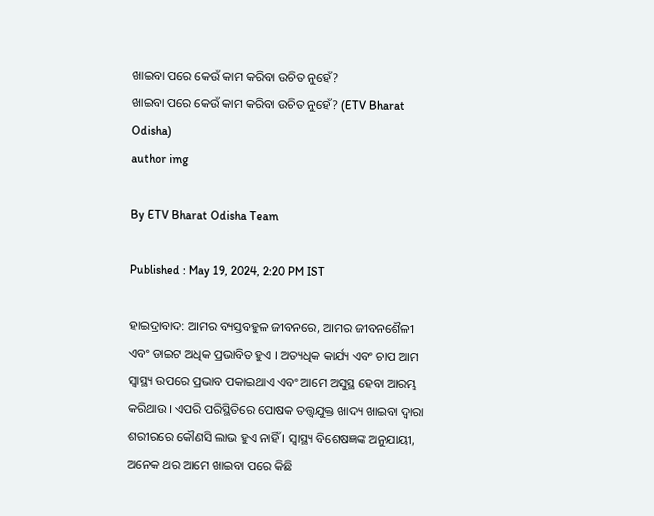ଖାଇବା ପରେ କେଉଁ କାମ କରିବା ଉଚିତ ନୁହେଁ?
ଖାଇବା ପରେ କେଉଁ କାମ କରିବା ଉଚିତ ନୁହେଁ? (ETV Bharat Odisha)
author img

By ETV Bharat Odisha Team

Published : May 19, 2024, 2:20 PM IST

ହାଇଦ୍ରାବାଦ: ଆମର ବ୍ୟସ୍ତବହୁଳ ଜୀବନରେ, ଆମର ଜୀବନଶୈଳୀ ଏବଂ ଡାଇଟ ଅଧିକ ପ୍ରଭାବିତ ହୁଏ । ଅତ୍ୟଧିକ କାର୍ଯ୍ୟ ଏବଂ ଚାପ ଆମ ସ୍ୱାସ୍ଥ୍ୟ ଉପରେ ପ୍ରଭାବ ପକାଇଥାଏ ଏବଂ ଆମେ ଅସୁସ୍ଥ ହେବା ଆରମ୍ଭ କରିଥାଉ । ଏପରି ପରିସ୍ଥିତିରେ ପୋଷକ ତତ୍ତ୍ୱଯୁକ୍ତ ଖାଦ୍ୟ ଖାଇବା ଦ୍ୱାରା ଶରୀରରେ କୌଣସି ଲାଭ ହୁଏ ନାହିଁ । ସ୍ୱାସ୍ଥ୍ୟ ବିଶେଷଜ୍ଞଙ୍କ ଅନୁଯାୟୀ, ଅନେକ ଥର ଆମେ ଖାଇବା ପରେ କିଛି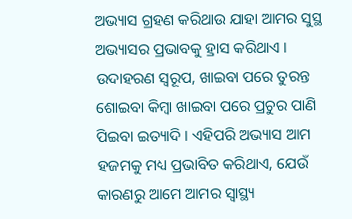ଅଭ୍ୟାସ ଗ୍ରହଣ କରିଥାଉ ଯାହା ଆମର ସୁସ୍ଥ ଅଭ୍ୟାସର ପ୍ରଭାବକୁ ହ୍ରାସ କରିଥାଏ । ଉଦାହରଣ ସ୍ୱରୂପ, ଖାଇବା ପରେ ତୁରନ୍ତ ଶୋଇବା କିମ୍ବା ଖାଇବା ପରେ ପ୍ରଚୁର ପାଣି ପିଇବା ଇତ୍ୟାଦି । ଏହିପରି ଅଭ୍ୟାସ ଆମ ହଜମକୁ ମଧ୍ୟ ପ୍ରଭାବିତ କରିଥାଏ, ଯେଉଁ କାରଣରୁ ଆମେ ଆମର ସ୍ୱାସ୍ଥ୍ୟ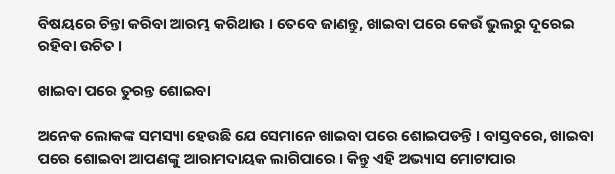ବିଷୟରେ ଚିନ୍ତା କରିବା ଆରମ୍ଭ କରିଥାଉ । ତେବେ ଜାଣନ୍ତୁ, ଖାଇବା ପରେ କେଉଁ ଭୁଲରୁ ଦୂରେଇ ରହିବା ଉଚିତ ।

ଖାଇବା ପରେ ତୁରନ୍ତ ଶୋଇବା

ଅନେକ ଲୋକଙ୍କ ସମସ୍ୟା ହେଉଛି ଯେ ସେମାନେ ଖାଇବା ପରେ ଶୋଇପଡନ୍ତି । ବାସ୍ତବରେ, ଖାଇବା ପରେ ଶୋଇବା ଆପଣଙ୍କୁ ଆରାମଦାୟକ ଲାଗିପାରେ । କିନ୍ତୁ ଏହି ଅଭ୍ୟାସ ମୋଟାପାର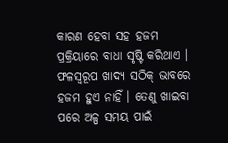କାରଣ ହେବା ସହ ହଜମ ପ୍ରକ୍ରିୟାରେ ବାଧା ସୃଷ୍ଟି କରିଥାଏ । ଫଳସ୍ୱରୂପ ଖାଦ୍ୟ ସଠିକ୍ ଭାବରେ ହଜମ ହୁଏ ନାହିଁ । ତେଣୁ ଖାଇବା ପରେ ଅଳ୍ପ ସମୟ ପାଇଁ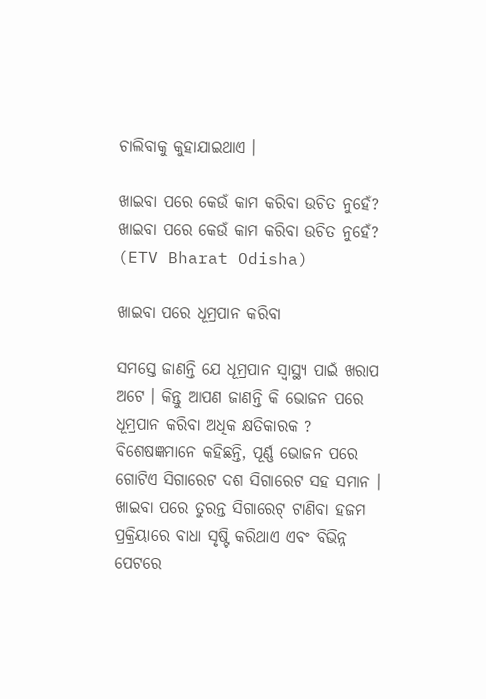ଚାଲିବାକୁ କୁହାଯାଇଥାଏ ।

ଖାଇବା ପରେ କେଉଁ କାମ କରିବା ଉଚିତ ନୁହେଁ?
ଖାଇବା ପରେ କେଉଁ କାମ କରିବା ଉଚିତ ନୁହେଁ? (ETV Bharat Odisha)

ଖାଇବା ପରେ ଧୂମ୍ରପାନ କରିବା

ସମସ୍ତେ ଜାଣନ୍ତି ଯେ ଧୂମ୍ରପାନ ସ୍ୱାସ୍ଥ୍ୟ ପାଇଁ ଖରାପ ଅଟେ । କିନ୍ତୁ ଆପଣ ଜାଣନ୍ତି କି ଭୋଜନ ପରେ ଧୂମ୍ରପାନ କରିବା ଅଧିକ କ୍ଷତିକାରକ ? ବିଶେଷଜ୍ଞମାନେ କହିଛନ୍ତି, ପୂର୍ଣ୍ଣ ଭୋଜନ ପରେ ଗୋଟିଏ ସିଗାରେଟ ଦଶ ସିଗାରେଟ ସହ ସମାନ । ଖାଇବା ପରେ ତୁରନ୍ତ ସିଗାରେଟ୍ ଟାଣିବା ହଜମ ପ୍ରକ୍ରିୟାରେ ବାଧା ସୃଷ୍ଟି କରିଥାଏ ଏବଂ ବିଭିନ୍ନ ପେଟରେ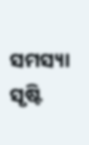ସମସ୍ୟା ସୃଷ୍ଟି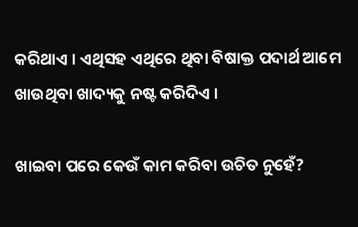କରିଥାଏ । ଏଥିସହ ଏଥିରେ ଥିବା ବିଷାକ୍ତ ପଦାର୍ଥ ଆମେ ଖାଉଥିବା ଖାଦ୍ୟକୁ ନଷ୍ଟ କରିଦିଏ ।

ଖାଇବା ପରେ କେଉଁ କାମ କରିବା ଉଚିତ ନୁହେଁ?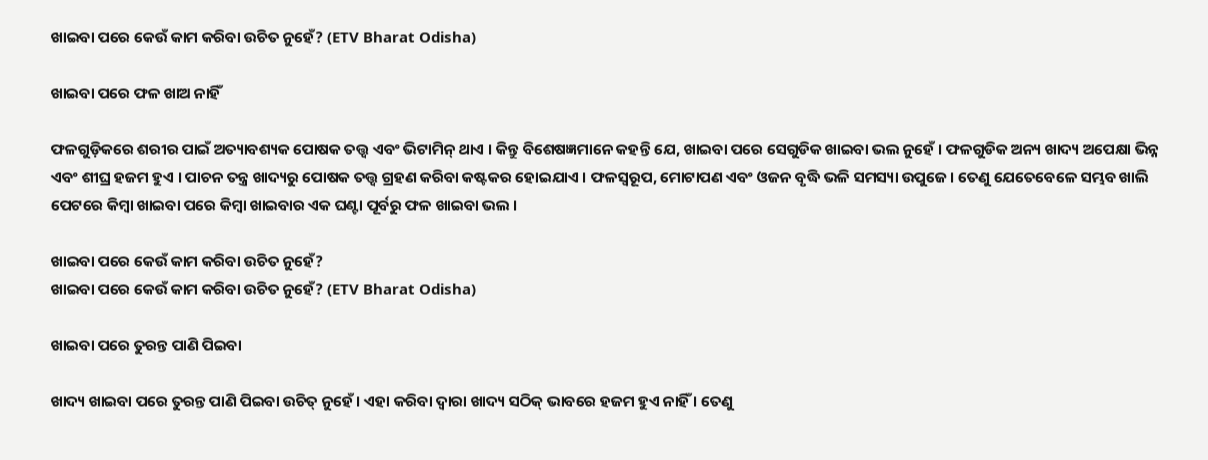ଖାଇବା ପରେ କେଉଁ କାମ କରିବା ଉଚିତ ନୁହେଁ? (ETV Bharat Odisha)

ଖାଇବା ପରେ ଫଳ ଖାଅ ନାହିଁ

ଫଳଗୁଡ଼ିକରେ ଶରୀର ପାଇଁ ଅତ୍ୟାବଶ୍ୟକ ପୋଷକ ତତ୍ତ୍ୱ ଏବଂ ଭିଟାମିନ୍ ଥାଏ । କିନ୍ତୁ ବିଶେଷଜ୍ଞମାନେ କହନ୍ତି ଯେ, ଖାଇବା ପରେ ସେଗୁଡିକ ଖାଇବା ଭଲ ନୁହେଁ । ଫଳଗୁଡିକ ଅନ୍ୟ ଖାଦ୍ୟ ଅପେକ୍ଷା ଭିନ୍ନ ଏବଂ ଶୀଘ୍ର ହଜମ ହୁଏ । ପାଚନ ତନ୍ତ୍ର ଖାଦ୍ୟରୁ ପୋଷକ ତତ୍ତ୍ୱ ଗ୍ରହଣ କରିବା କଷ୍ଟକର ହୋଇଯାଏ । ଫଳସ୍ୱରୂପ, ମୋଟାପଣ ଏବଂ ଓଜନ ବୃଦ୍ଧି ଭଳି ସମସ୍ୟା ଉପୁଜେ । ତେଣୁ ଯେତେବେଳେ ସମ୍ଭବ ଖାଲି ପେଟରେ କିମ୍ବା ଖାଇବା ପରେ କିମ୍ବା ଖାଇବାର ଏକ ଘଣ୍ଟା ପୂର୍ବରୁ ଫଳ ଖାଇବା ଭଲ ।

ଖାଇବା ପରେ କେଉଁ କାମ କରିବା ଉଚିତ ନୁହେଁ?
ଖାଇବା ପରେ କେଉଁ କାମ କରିବା ଉଚିତ ନୁହେଁ? (ETV Bharat Odisha)

ଖାଇବା ପରେ ତୁରନ୍ତ ପାଣି ପିଇବା

ଖାଦ୍ୟ ଖାଇବା ପରେ ତୁରନ୍ତ ପାଣି ପିଇବା ଉଚିତ୍ ନୁହେଁ । ଏହା କରିବା ଦ୍ୱାରା ଖାଦ୍ୟ ସଠିକ୍ ଭାବରେ ହଜମ ହୁଏ ନାହିଁ । ତେଣୁ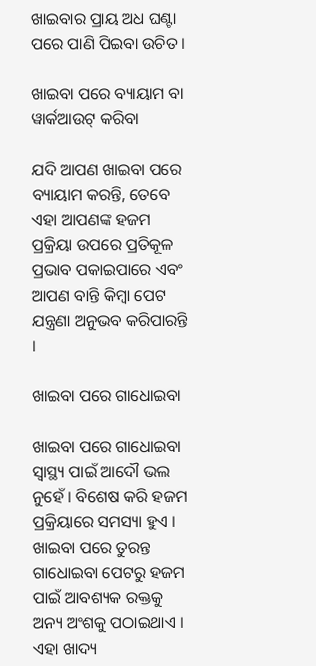ଖାଇବାର ପ୍ରାୟ ଅଧ ଘଣ୍ଟା ପରେ ପାଣି ପିଇବା ଉଚିତ ।

ଖାଇବା ପରେ ବ୍ୟାୟାମ ବା ୱାର୍କଆଉଟ୍ କରିବା

ଯଦି ଆପଣ ଖାଇବା ପରେ ବ୍ୟାୟାମ କରନ୍ତି, ତେବେ ଏହା ଆପଣଙ୍କ ହଜମ ପ୍ରକ୍ରିୟା ଉପରେ ପ୍ରତିକୂଳ ପ୍ରଭାବ ପକାଇପାରେ ଏବଂ ଆପଣ ବାନ୍ତି କିମ୍ବା ପେଟ ଯନ୍ତ୍ରଣା ଅନୁଭବ କରିପାରନ୍ତି ।

ଖାଇବା ପରେ ଗାଧୋଇବା

ଖାଇବା ପରେ ଗାଧୋଇବା ସ୍ୱାସ୍ଥ୍ୟ ପାଇଁ ଆଦୌ ଭଲ ନୁହେଁ । ବିଶେଷ କରି ହଜମ ପ୍ରକ୍ରିୟାରେ ସମସ୍ୟା ହୁଏ । ଖାଇବା ପରେ ତୁରନ୍ତ ଗାଧୋଇବା ପେଟରୁ ହଜମ ପାଇଁ ଆବଶ୍ୟକ ରକ୍ତକୁ ଅନ୍ୟ ଅଂଶକୁ ପଠାଇଥାଏ । ଏହା ଖାଦ୍ୟ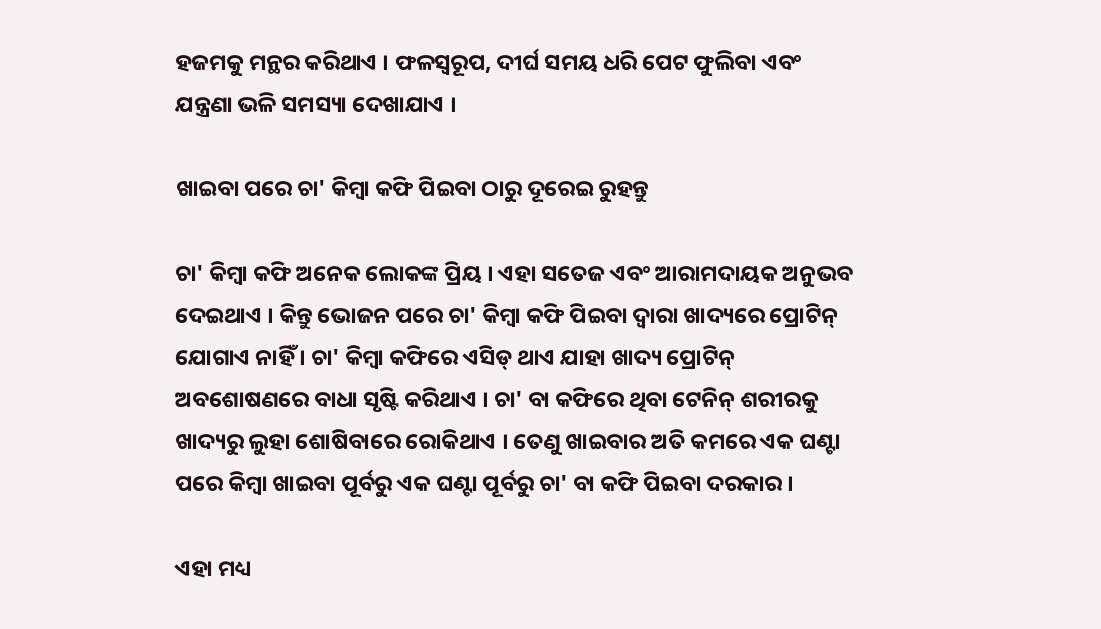ହଜମକୁ ମନ୍ଥର କରିଥାଏ । ଫଳସ୍ୱରୂପ, ଦୀର୍ଘ ସମୟ ଧରି ପେଟ ଫୁଲିବା ଏବଂ ଯନ୍ତ୍ରଣା ଭଳି ସମସ୍ୟା ଦେଖାଯାଏ ।

ଖାଇବା ପରେ ଚା' କିମ୍ୱା କଫି ପିଇବା ଠାରୁ ଦୂରେଇ ରୁହନ୍ତୁ

ଚା' କିମ୍ୱା କଫି ଅନେକ ଲୋକଙ୍କ ପ୍ରିୟ । ଏହା ସତେଜ ଏବଂ ଆରାମଦାୟକ ଅନୁଭବ ଦେଇଥାଏ । କିନ୍ତୁ ଭୋଜନ ପରେ ଚା' କିମ୍ୱା କଫି ପିଇବା ଦ୍ୱାରା ଖାଦ୍ୟରେ ପ୍ରୋଟିନ୍ ଯୋଗାଏ ନାହିଁ । ଚା' କିମ୍ୱା କଫିରେ ଏସିଡ୍ ଥାଏ ଯାହା ଖାଦ୍ୟ ପ୍ରୋଟିନ୍ ଅବଶୋଷଣରେ ବାଧା ସୃଷ୍ଟି କରିଥାଏ । ଚା' ବା କଫିରେ ଥିବା ଟେନିନ୍ ଶରୀରକୁ ଖାଦ୍ୟରୁ ଲୁହା ଶୋଷିବାରେ ରୋକିଥାଏ । ତେଣୁ ଖାଇବାର ଅତି କମରେ ଏକ ଘଣ୍ଟା ପରେ କିମ୍ବା ଖାଇବା ପୂର୍ବରୁ ଏକ ଘଣ୍ଟା ପୂର୍ବରୁ ଚା' ବା କଫି ପିଇବା ଦରକାର ।

ଏହା ମଧ୍ୟ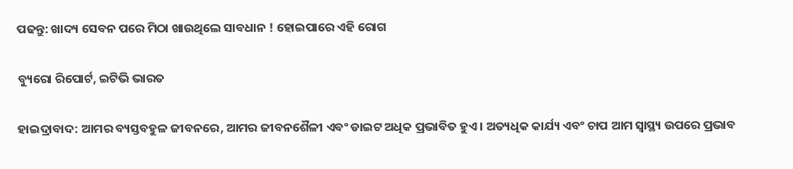ପଢନ୍ତୁ: ଖାଦ୍ୟ ସେବନ ପରେ ମିଠା ଖାଉଥିଲେ ସାବଧାନ ! ହୋଇପାରେ ଏହି ରୋଗ

ବ୍ୟୁରୋ ରିପୋର୍ଟ, ଇଟିଭି ଭାରତ

ହାଇଦ୍ରାବାଦ: ଆମର ବ୍ୟସ୍ତବହୁଳ ଜୀବନରେ, ଆମର ଜୀବନଶୈଳୀ ଏବଂ ଡାଇଟ ଅଧିକ ପ୍ରଭାବିତ ହୁଏ । ଅତ୍ୟଧିକ କାର୍ଯ୍ୟ ଏବଂ ଚାପ ଆମ ସ୍ୱାସ୍ଥ୍ୟ ଉପରେ ପ୍ରଭାବ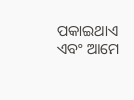ପକାଇଥାଏ ଏବଂ ଆମେ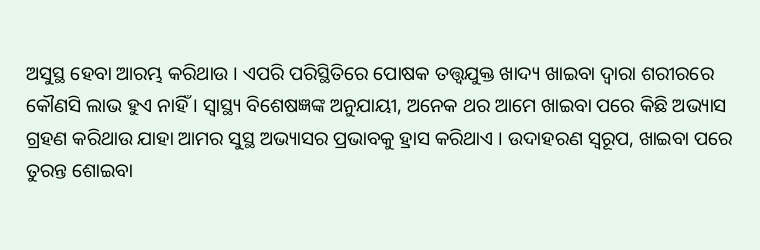ଅସୁସ୍ଥ ହେବା ଆରମ୍ଭ କରିଥାଉ । ଏପରି ପରିସ୍ଥିତିରେ ପୋଷକ ତତ୍ତ୍ୱଯୁକ୍ତ ଖାଦ୍ୟ ଖାଇବା ଦ୍ୱାରା ଶରୀରରେ କୌଣସି ଲାଭ ହୁଏ ନାହିଁ । ସ୍ୱାସ୍ଥ୍ୟ ବିଶେଷଜ୍ଞଙ୍କ ଅନୁଯାୟୀ, ଅନେକ ଥର ଆମେ ଖାଇବା ପରେ କିଛି ଅଭ୍ୟାସ ଗ୍ରହଣ କରିଥାଉ ଯାହା ଆମର ସୁସ୍ଥ ଅଭ୍ୟାସର ପ୍ରଭାବକୁ ହ୍ରାସ କରିଥାଏ । ଉଦାହରଣ ସ୍ୱରୂପ, ଖାଇବା ପରେ ତୁରନ୍ତ ଶୋଇବା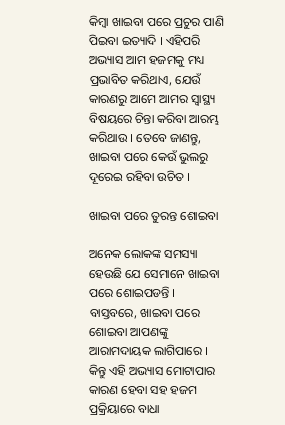କିମ୍ବା ଖାଇବା ପରେ ପ୍ରଚୁର ପାଣି ପିଇବା ଇତ୍ୟାଦି । ଏହିପରି ଅଭ୍ୟାସ ଆମ ହଜମକୁ ମଧ୍ୟ ପ୍ରଭାବିତ କରିଥାଏ, ଯେଉଁ କାରଣରୁ ଆମେ ଆମର ସ୍ୱାସ୍ଥ୍ୟ ବିଷୟରେ ଚିନ୍ତା କରିବା ଆରମ୍ଭ କରିଥାଉ । ତେବେ ଜାଣନ୍ତୁ, ଖାଇବା ପରେ କେଉଁ ଭୁଲରୁ ଦୂରେଇ ରହିବା ଉଚିତ ।

ଖାଇବା ପରେ ତୁରନ୍ତ ଶୋଇବା

ଅନେକ ଲୋକଙ୍କ ସମସ୍ୟା ହେଉଛି ଯେ ସେମାନେ ଖାଇବା ପରେ ଶୋଇପଡନ୍ତି । ବାସ୍ତବରେ, ଖାଇବା ପରେ ଶୋଇବା ଆପଣଙ୍କୁ ଆରାମଦାୟକ ଲାଗିପାରେ । କିନ୍ତୁ ଏହି ଅଭ୍ୟାସ ମୋଟାପାର କାରଣ ହେବା ସହ ହଜମ ପ୍ରକ୍ରିୟାରେ ବାଧା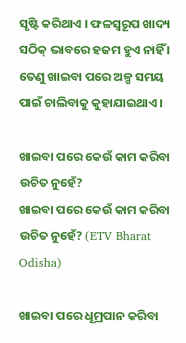ସୃଷ୍ଟି କରିଥାଏ । ଫଳସ୍ୱରୂପ ଖାଦ୍ୟ ସଠିକ୍ ଭାବରେ ହଜମ ହୁଏ ନାହିଁ । ତେଣୁ ଖାଇବା ପରେ ଅଳ୍ପ ସମୟ ପାଇଁ ଚାଲିବାକୁ କୁହାଯାଇଥାଏ ।

ଖାଇବା ପରେ କେଉଁ କାମ କରିବା ଉଚିତ ନୁହେଁ?
ଖାଇବା ପରେ କେଉଁ କାମ କରିବା ଉଚିତ ନୁହେଁ? (ETV Bharat Odisha)

ଖାଇବା ପରେ ଧୂମ୍ରପାନ କରିବା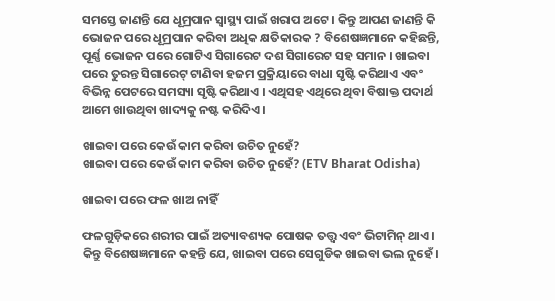ସମସ୍ତେ ଜାଣନ୍ତି ଯେ ଧୂମ୍ରପାନ ସ୍ୱାସ୍ଥ୍ୟ ପାଇଁ ଖରାପ ଅଟେ । କିନ୍ତୁ ଆପଣ ଜାଣନ୍ତି କି ଭୋଜନ ପରେ ଧୂମ୍ରପାନ କରିବା ଅଧିକ କ୍ଷତିକାରକ ? ବିଶେଷଜ୍ଞମାନେ କହିଛନ୍ତି, ପୂର୍ଣ୍ଣ ଭୋଜନ ପରେ ଗୋଟିଏ ସିଗାରେଟ ଦଶ ସିଗାରେଟ ସହ ସମାନ । ଖାଇବା ପରେ ତୁରନ୍ତ ସିଗାରେଟ୍ ଟାଣିବା ହଜମ ପ୍ରକ୍ରିୟାରେ ବାଧା ସୃଷ୍ଟି କରିଥାଏ ଏବଂ ବିଭିନ୍ନ ପେଟରେ ସମସ୍ୟା ସୃଷ୍ଟି କରିଥାଏ । ଏଥିସହ ଏଥିରେ ଥିବା ବିଷାକ୍ତ ପଦାର୍ଥ ଆମେ ଖାଉଥିବା ଖାଦ୍ୟକୁ ନଷ୍ଟ କରିଦିଏ ।

ଖାଇବା ପରେ କେଉଁ କାମ କରିବା ଉଚିତ ନୁହେଁ?
ଖାଇବା ପରେ କେଉଁ କାମ କରିବା ଉଚିତ ନୁହେଁ? (ETV Bharat Odisha)

ଖାଇବା ପରେ ଫଳ ଖାଅ ନାହିଁ

ଫଳଗୁଡ଼ିକରେ ଶରୀର ପାଇଁ ଅତ୍ୟାବଶ୍ୟକ ପୋଷକ ତତ୍ତ୍ୱ ଏବଂ ଭିଟାମିନ୍ ଥାଏ । କିନ୍ତୁ ବିଶେଷଜ୍ଞମାନେ କହନ୍ତି ଯେ, ଖାଇବା ପରେ ସେଗୁଡିକ ଖାଇବା ଭଲ ନୁହେଁ ।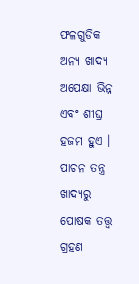ଫଳଗୁଡିକ ଅନ୍ୟ ଖାଦ୍ୟ ଅପେକ୍ଷା ଭିନ୍ନ ଏବଂ ଶୀଘ୍ର ହଜମ ହୁଏ । ପାଚନ ତନ୍ତ୍ର ଖାଦ୍ୟରୁ ପୋଷକ ତତ୍ତ୍ୱ ଗ୍ରହଣ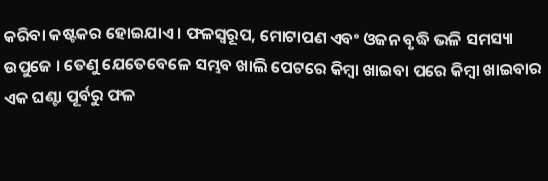କରିବା କଷ୍ଟକର ହୋଇଯାଏ । ଫଳସ୍ୱରୂପ, ମୋଟାପଣ ଏବଂ ଓଜନ ବୃଦ୍ଧି ଭଳି ସମସ୍ୟା ଉପୁଜେ । ତେଣୁ ଯେତେବେଳେ ସମ୍ଭବ ଖାଲି ପେଟରେ କିମ୍ବା ଖାଇବା ପରେ କିମ୍ବା ଖାଇବାର ଏକ ଘଣ୍ଟା ପୂର୍ବରୁ ଫଳ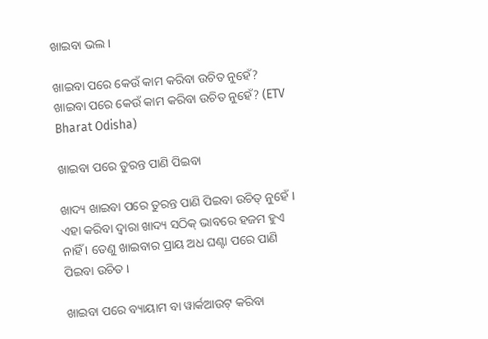ଖାଇବା ଭଲ ।

ଖାଇବା ପରେ କେଉଁ କାମ କରିବା ଉଚିତ ନୁହେଁ?
ଖାଇବା ପରେ କେଉଁ କାମ କରିବା ଉଚିତ ନୁହେଁ? (ETV Bharat Odisha)

ଖାଇବା ପରେ ତୁରନ୍ତ ପାଣି ପିଇବା

ଖାଦ୍ୟ ଖାଇବା ପରେ ତୁରନ୍ତ ପାଣି ପିଇବା ଉଚିତ୍ ନୁହେଁ । ଏହା କରିବା ଦ୍ୱାରା ଖାଦ୍ୟ ସଠିକ୍ ଭାବରେ ହଜମ ହୁଏ ନାହିଁ । ତେଣୁ ଖାଇବାର ପ୍ରାୟ ଅଧ ଘଣ୍ଟା ପରେ ପାଣି ପିଇବା ଉଚିତ ।

ଖାଇବା ପରେ ବ୍ୟାୟାମ ବା ୱାର୍କଆଉଟ୍ କରିବା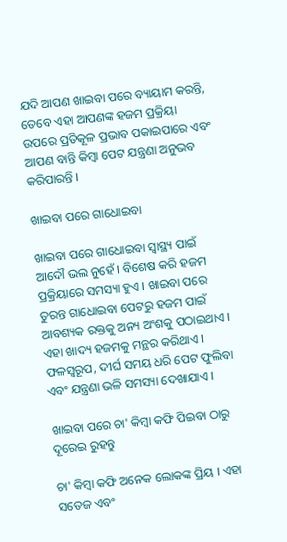ଯଦି ଆପଣ ଖାଇବା ପରେ ବ୍ୟାୟାମ କରନ୍ତି, ତେବେ ଏହା ଆପଣଙ୍କ ହଜମ ପ୍ରକ୍ରିୟା ଉପରେ ପ୍ରତିକୂଳ ପ୍ରଭାବ ପକାଇପାରେ ଏବଂ ଆପଣ ବାନ୍ତି କିମ୍ବା ପେଟ ଯନ୍ତ୍ରଣା ଅନୁଭବ କରିପାରନ୍ତି ।

ଖାଇବା ପରେ ଗାଧୋଇବା

ଖାଇବା ପରେ ଗାଧୋଇବା ସ୍ୱାସ୍ଥ୍ୟ ପାଇଁ ଆଦୌ ଭଲ ନୁହେଁ । ବିଶେଷ କରି ହଜମ ପ୍ରକ୍ରିୟାରେ ସମସ୍ୟା ହୁଏ । ଖାଇବା ପରେ ତୁରନ୍ତ ଗାଧୋଇବା ପେଟରୁ ହଜମ ପାଇଁ ଆବଶ୍ୟକ ରକ୍ତକୁ ଅନ୍ୟ ଅଂଶକୁ ପଠାଇଥାଏ । ଏହା ଖାଦ୍ୟ ହଜମକୁ ମନ୍ଥର କରିଥାଏ । ଫଳସ୍ୱରୂପ, ଦୀର୍ଘ ସମୟ ଧରି ପେଟ ଫୁଲିବା ଏବଂ ଯନ୍ତ୍ରଣା ଭଳି ସମସ୍ୟା ଦେଖାଯାଏ ।

ଖାଇବା ପରେ ଚା' କିମ୍ୱା କଫି ପିଇବା ଠାରୁ ଦୂରେଇ ରୁହନ୍ତୁ

ଚା' କିମ୍ୱା କଫି ଅନେକ ଲୋକଙ୍କ ପ୍ରିୟ । ଏହା ସତେଜ ଏବଂ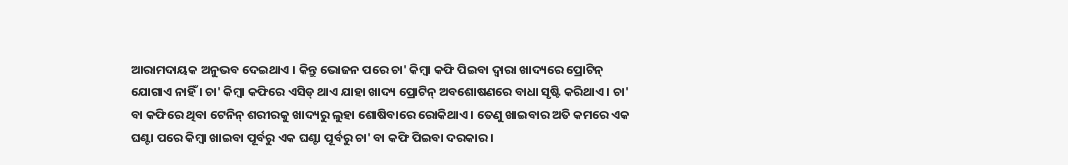ଆରାମଦାୟକ ଅନୁଭବ ଦେଇଥାଏ । କିନ୍ତୁ ଭୋଜନ ପରେ ଚା' କିମ୍ୱା କଫି ପିଇବା ଦ୍ୱାରା ଖାଦ୍ୟରେ ପ୍ରୋଟିନ୍ ଯୋଗାଏ ନାହିଁ । ଚା' କିମ୍ୱା କଫିରେ ଏସିଡ୍ ଥାଏ ଯାହା ଖାଦ୍ୟ ପ୍ରୋଟିନ୍ ଅବଶୋଷଣରେ ବାଧା ସୃଷ୍ଟି କରିଥାଏ । ଚା' ବା କଫିରେ ଥିବା ଟେନିନ୍ ଶରୀରକୁ ଖାଦ୍ୟରୁ ଲୁହା ଶୋଷିବାରେ ରୋକିଥାଏ । ତେଣୁ ଖାଇବାର ଅତି କମରେ ଏକ ଘଣ୍ଟା ପରେ କିମ୍ବା ଖାଇବା ପୂର୍ବରୁ ଏକ ଘଣ୍ଟା ପୂର୍ବରୁ ଚା' ବା କଫି ପିଇବା ଦରକାର ।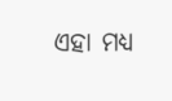ଏହା ମଧ୍ୟ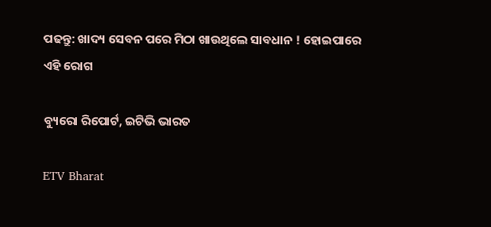ପଢନ୍ତୁ: ଖାଦ୍ୟ ସେବନ ପରେ ମିଠା ଖାଉଥିଲେ ସାବଧାନ ! ହୋଇପାରେ ଏହି ରୋଗ

ବ୍ୟୁରୋ ରିପୋର୍ଟ, ଇଟିଭି ଭାରତ

ETV Bharat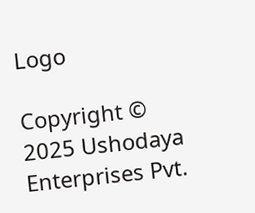Logo

Copyright © 2025 Ushodaya Enterprises Pvt.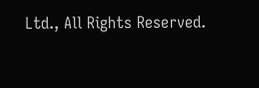Ltd., All Rights Reserved.